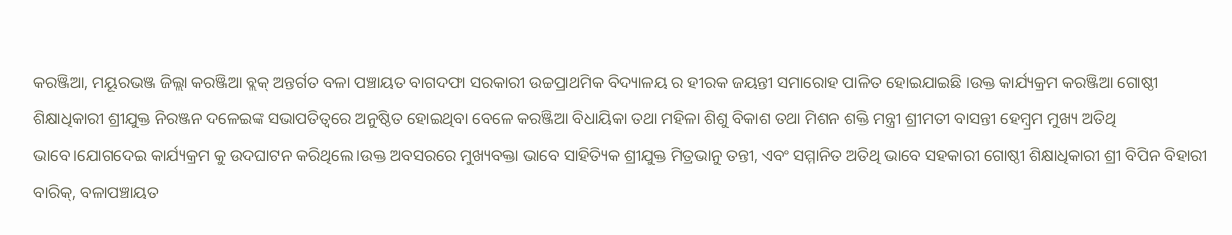କରଞ୍ଜିଆ, ମୟୂରଭଞ୍ଜ ଜିଲ୍ଲା କରଞ୍ଜିଆ ବ୍ଲକ୍ ଅନ୍ତର୍ଗତ ବଳା ପଞ୍ଚାୟତ ବାଗଦଫା ସରକାରୀ ଉଚ୍ଚପ୍ରାଥମିକ ବିଦ୍ୟାଳୟ ର ହୀରକ ଜୟନ୍ତୀ ସମାରୋହ ପାଳିତ ହୋଇଯାଇଛି ।ଉକ୍ତ କାର୍ଯ୍ୟକ୍ରମ କରଞ୍ଜିଆ ଗୋଷ୍ଠୀ ଶିକ୍ଷାଧିକାରୀ ଶ୍ରୀଯୁକ୍ତ ନିରଞ୍ଜନ ଦଳେଇଙ୍କ ସଭାପତିତ୍ବରେ ଅନୁଷ୍ଠିତ ହୋଇଥିବା ବେଳେ କରଞ୍ଜିଆ ବିଧାୟିକା ତଥା ମହିଳା ଶିଶୁ ବିକାଶ ତଥା ମିଶନ ଶକ୍ତି ମନ୍ତ୍ରୀ ଶ୍ରୀମତୀ ବାସନ୍ତୀ ହେମ୍ବ୍ରମ ମୁଖ୍ୟ ଅତିଥି ଭାବେ।ଯୋଗଦେଇ କାର୍ଯ୍ୟକ୍ରମ କୁ ଉଦଘାଟନ କରିଥିଲେ।ଉକ୍ତ ଅବସରରେ ମୁଖ୍ୟବକ୍ତା ଭାବେ ସାହିତ୍ୟିକ ଶ୍ରୀଯୁକ୍ତ ମିତ୍ରଭାନୁ ତନ୍ତୀ, ଏବଂ ସମ୍ମାନିତ ଅତିଥି ଭାବେ ସହକାରୀ ଗୋଷ୍ଠୀ ଶିକ୍ଷାଧିକାରୀ ଶ୍ରୀ ବିପିନ ବିହାରୀ ବାରିକ୍, ବଳାପଞ୍ଚାୟତ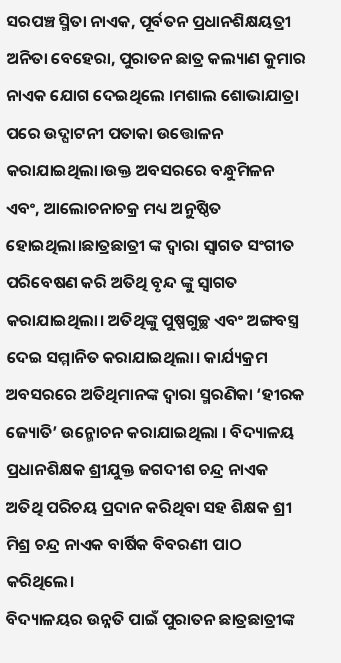ସରପଞ୍ଚ ସ୍ମିତା ନାଏକ, ପୂର୍ବତନ ପ୍ରଧାନଶିକ୍ଷୟତ୍ରୀ ଅନିତା ବେହେରା, ପୁରାତନ ଛାତ୍ର କଲ୍ୟାଣ କୁମାର ନାଏକ ଯୋଗ ଦେଇଥିଲେ ।ମଶାଲ ଶୋଭାଯାତ୍ରା ପରେ ଉଦ୍ଘାଟନୀ ପତାକା ଉତ୍ତୋଳନ କରାଯାଇଥିଲା।ଉକ୍ତ ଅବସରରେ ବନ୍ଧୁମିଳନ ଏବଂ, ଆଲୋଚନାଚକ୍ର ମଧ୍ୟ ଅନୁଷ୍ଠିତ ହୋଇଥିଲା।ଛାତ୍ରଛାତ୍ରୀ ଙ୍କ ଦ୍ଵାରା ସ୍ବାଗତ ସଂଗୀତ ପରିବେଷଣ କରି ଅତିଥି ବୃନ୍ଦ ଙ୍କୁ ସ୍ୱାଗତ କରାଯାଇଥିଲା। ଅତିଥିଙ୍କୁ ପୁଷ୍ପଗୁଚ୍ଛ ଏବଂ ଅଙ୍ଗବସ୍ତ୍ର ଦେଇ ସମ୍ମାନିତ କରାଯାଇଥିଲା। କାର୍ଯ୍ୟକ୍ରମ ଅବସରରେ ଅତିଥିମାନଙ୍କ ଦ୍ୱାରା ସ୍ମରଣିକା ‘ହୀରକ ଜ୍ୟୋତି’ ଉନ୍ମୋଚନ କରାଯାଇଥିଲା । ବିଦ୍ୟାଳୟ ପ୍ରଧାନଶିକ୍ଷକ ଶ୍ରୀଯୁକ୍ତ ଜଗଦୀଶ ଚନ୍ଦ୍ର ନାଏକ ଅତିଥି ପରିଚୟ ପ୍ରଦାନ କରିଥିବା ସହ ଶିକ୍ଷକ ଶ୍ରୀ ମିଶ୍ର ଚନ୍ଦ୍ର ନାଏକ ବାର୍ଷିକ ବିବରଣୀ ପାଠ କରିଥିଲେ।
ବିଦ୍ୟାଳୟର ଉନ୍ନତି ପାଇଁ ପୁରାତନ ଛାତ୍ରଛାତ୍ରୀଙ୍କ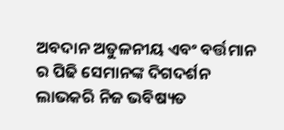ଅବଦାନ ଅତୁଳନୀୟ ଏବଂ ବର୍ତ୍ତମାନ ର ପିଢି ସେମାନଙ୍କ ଦିଗଦର୍ଶନ ଲାଭକରି ନିଜ ଭବିଷ୍ୟତ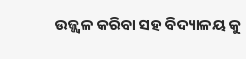ଉଜ୍ଜ୍ୱଳ କରିବା ସହ ବିଦ୍ୟାଳୟ କୁ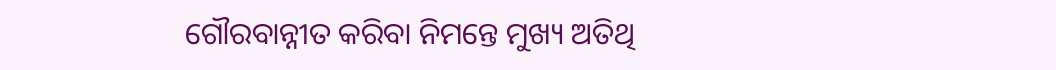ଗୌରବାନ୍ନୀତ କରିବା ନିମନ୍ତେ ମୁଖ୍ୟ ଅତିଥି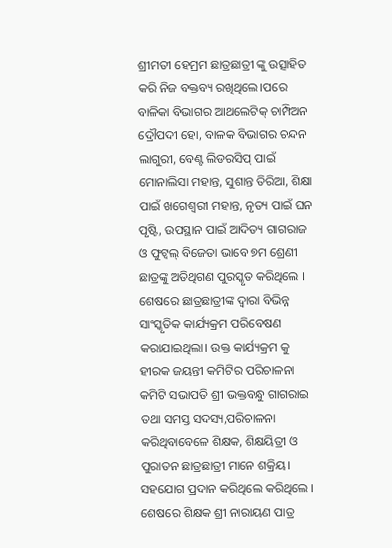ଶ୍ରୀମତୀ ହେମ୍ରମ ଛାତ୍ରଛାତ୍ରୀ ଙ୍କୁ ଉତ୍ସାହିତ କରି ନିଜ ବକ୍ତବ୍ୟ ରଖିଥିଲେ।ପରେ ବାଳିକା ବିଭାଗର ଆଥଲେଟିକ୍ ଚାମ୍ପିଅନ ଦ୍ରୌପଦୀ ହୋ, ବାଳକ ବିଭାଗର ଚନ୍ଦନ ଲାଗୁରୀ, ବେଣ୍ଟ ଲିଡରସିପ୍ ପାଇଁ ମୋନାଲିସା ମହାନ୍ତ, ସୁଶାନ୍ତ ତିରିଆ, ଶିକ୍ଷା ପାଇଁ ଖଗେଶ୍ଵରୀ ମହାନ୍ତ, ନୃତ୍ୟ ପାଇଁ ଘନ ପୃଷ୍ଟି, ଉପସ୍ଥାନ ପାଇଁ ଆଦିତ୍ୟ ଗାଗରାଜ ଓ ଫୁଟ୍ବଲ୍ ବିଜେତା ଭାବେ ୭ମ ଶ୍ରେଣୀ ଛାତ୍ରଙ୍କୁ ଅତିଥିଗଣ ପୁରସ୍କୃତ କରିଥିଲେ । ଶେଷରେ ଛାତ୍ରଛାତ୍ରୀଙ୍କ ଦ୍ବାରା ବିଭିନ୍ନ ସାଂସ୍କୃତିକ କାର୍ଯ୍ୟକ୍ରମ ପରିବେଷଣ କରାଯାଇଥିଲା। ଉକ୍ତ କାର୍ଯ୍ୟକ୍ରମ କୁ ହୀରକ ଜୟନ୍ତୀ କମିଟିର ପରିଚାଳନା କମିଟି ସଭାପତି ଶ୍ରୀ ଭକ୍ତବନ୍ଧୁ ଗାଗରାଇ ତଥା ସମସ୍ତ ସଦସ୍ୟ,ପରିଚାଳନା କରିଥିବାବେଳେ ଶିକ୍ଷକ, ଶିକ୍ଷୟିତ୍ରୀ ଓ ପୁରାତନ ଛାତ୍ରଛାତ୍ରୀ ମାନେ ଶକ୍ରିୟ। ସହଯୋଗ ପ୍ରଦାନ କରିଥିଲେ କରିଥିଲେ । ଶେଷରେ ଶିକ୍ଷକ ଶ୍ରୀ ନାରାୟଣ ପାତ୍ର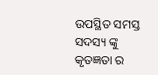ଉପସ୍ଥିତ ସମସ୍ତ ସଦସ୍ୟ ଙ୍କୁ କୃତଜ୍ଞତା ର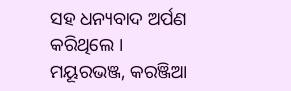ସହ ଧନ୍ୟବାଦ ଅର୍ପଣ କରିଥିଲେ ।
ମୟୂରଭଞ୍ଜ, କରଞ୍ଜିଆ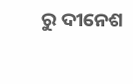ରୁ ଦୀନେଶ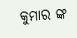କୁମାର ଙ୍କ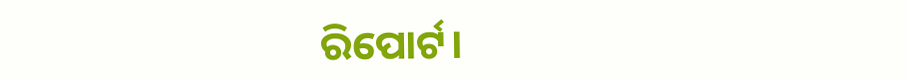ରିପୋର୍ଟ।